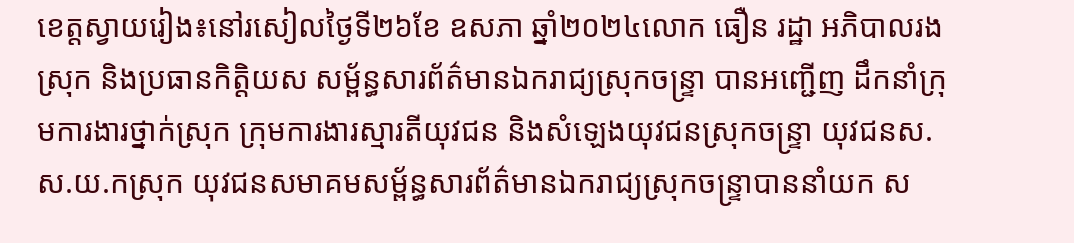ខេត្តស្វាយរៀង៖នៅរសៀលថ្ងៃទី២៦ខែ ឧសភា ឆ្នាំ២០២៤លោក ធឿន រដ្ឋា អភិបាលរងស្រុក និងប្រធានកិត្តិយស សម្ព័ន្ធសារព័ត៌មានឯករាជ្យស្រុកចន្ទ្រា បានអញ្ជើញ ដឹកនាំក្រុមការងារថ្នាក់ស្រុក ក្រុមការងារស្មារតីយុវជន និងសំឡេងយុវជនស្រុកចន្ទ្រា យុវជនស.ស.យ.កស្រុក យុវជនសមាគមសម្ព័ន្ធសារព័ត៌មានឯករាជ្យស្រុកចន្ទ្រាបាននាំយក ស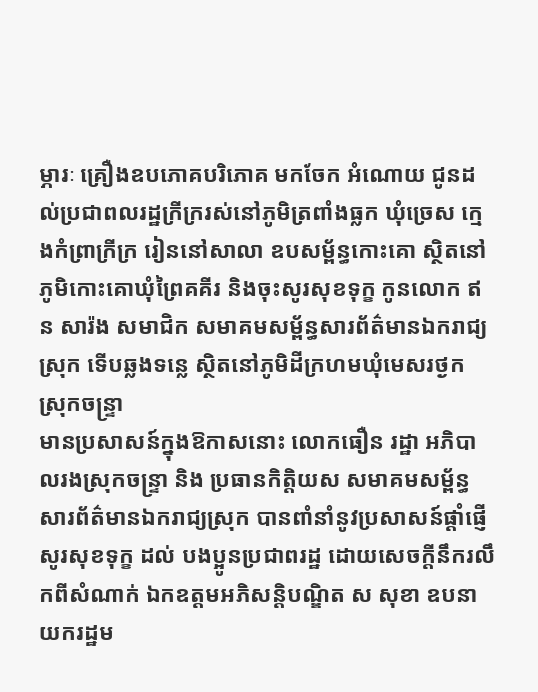ម្ភារៈ គ្រឿងឧបភោគបរិភោគ មកចែក អំណោយ ជូនដល់ប្រជាពលរដ្ឋក្រីក្ររស់នៅភូមិត្រពាំងធ្លក ឃុំច្រេស ក្មេងកំព្រាក្រីក្រ រៀននៅសាលា ឧបសម្ព័ន្ធកោះគោ ស្ថិតនៅភូមិកោះគោឃុំព្រៃគគីរ និងចុះសូរសុខទុក្ខ កូនលោក ឥន សារ៉ង សមាជិក សមាគមសម្ព័ន្ធសារព័ត៌មានឯករាជ្យស្រុក ទើបឆ្លងទន្លេ ស្ថិតនៅភូមិដីក្រហមឃុំមេសរថ្ងក ស្រុកចន្ទ្រា
មានប្រសាសន៍ក្នុងឱកាសនោះ លោកធឿន រដ្ឋា អភិបាលរងស្រុកចន្ទ្រា និង ប្រធានកិត្តិយស សមាគមសម្ព័ន្ធសារព័ត៌មានឯករាជ្យស្រុក បានពាំនាំនូវប្រសាសន៍ផ្ដាំផ្ញើសូរសុខទុក្ខ ដល់ បងប្អូនប្រជាពរដ្ឋ ដោយសេចក្ដីនឹករលឹកពីសំណាក់ ឯកឧត្តមអភិសន្តិបណ្ឌិត ស សុខា ឧបនាយករដ្ឋម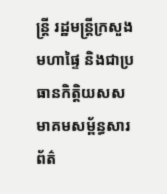ន្រ្តី រដ្ឋមន្រ្តីក្រសួងមហាផ្ទៃ និងជាប្រធានកិត្តិយសសមាគមសម្ព័ន្ធសារព័ត៌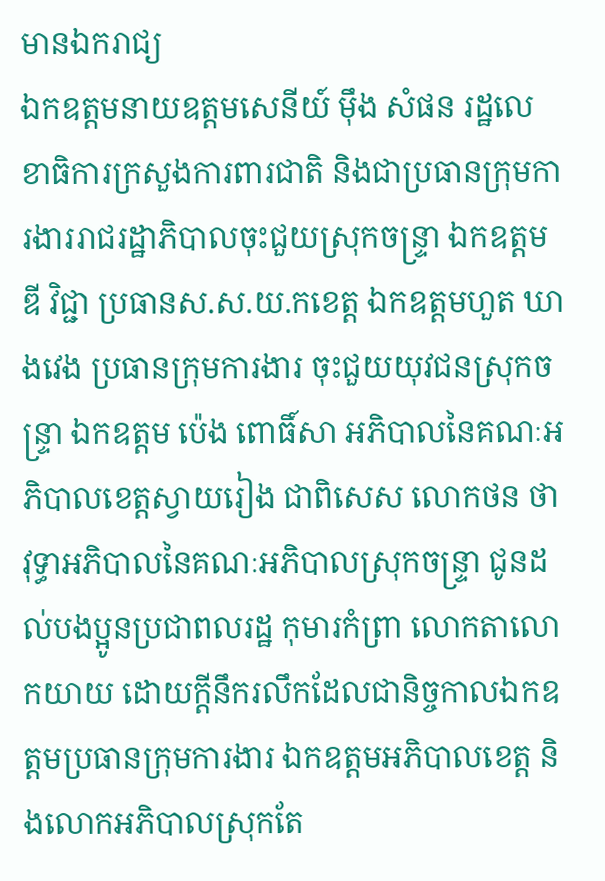មានឯករាជ្យ
ឯកឧត្តមនាយឧត្តមសេនីយ៍ ម៉ឹង សំផន រដ្ឋលេខាធិការក្រសួងការពារជាតិ និងជាប្រធានក្រុមការងាររាជរដ្ឋាភិបាលចុះជួយស្រុកចន្ទ្រា ឯកឧត្តម ឌី វិជ្ជា ប្រធានស.ស.យ.កខេត្ត ឯកឧត្តមហួត ឃាងវេង ប្រធានក្រុមការងារ ចុះជួយយុវជនស្រុកចន្ទ្រា ឯកឧត្តម ប៉េង ពោធិ៍សា អភិបាលនៃគណៈអភិបាលខេត្តស្វាយរៀង ជាពិសេស លោកថន ថាវុទ្ធាអភិបាលនៃគណៈអភិបាលស្រុកចន្ទ្រា ជូនដល់បងប្អូនប្រជាពលរដ្ឋ កុមារកំព្រា លោកតាលោកយាយ ដោយក្តីនឹករលឹកដែលជានិច្ចកាលឯកឧត្តមប្រធានក្រុមការងារ ឯកឧត្តមអភិបាលខេត្ត និងលោកអភិបាលស្រុកតែ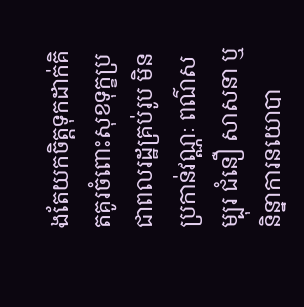ងតែយកចិត្តទុកដាក់គិតគូរចំពោះសុខទុក្ខប្រជាពលរដ្ឋគ្រប់រូប មិនប្រកាន់វណ្ណៈ ពណ៌សម្បុរ ជំនឿ សាសនា ឬនិន្នាការនយោបា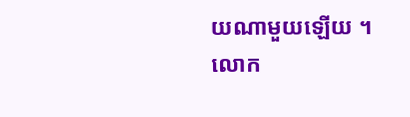យណាមួយឡើយ ។
លោក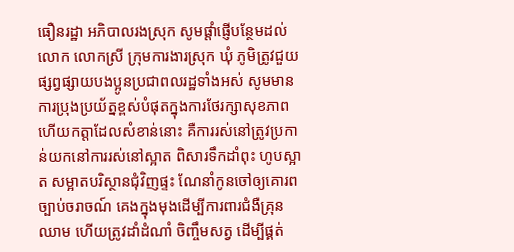ធឿនរដ្ឋា អភិបាលរងស្រុក សូមផ្តាំផ្ញើបន្ថែមដល់លោក លោកស្រី ក្រុមការងារស្រុក ឃុំ ភូមិត្រូវជួយផ្សព្វផ្សាយបងប្អូនប្រជាពលរដ្ឋទាំងអស់ សូមមានការប្រុងប្រយ័ត្នខ្ពស់បំផុតក្នុងការថែរក្សាសុខភាព ហើយកត្តាដែលសំខាន់នោះ គឺការរស់នៅត្រូវប្រកាន់យកនៅការរស់នៅស្អាត ពិសារទឹកដាំពុះ ហូបស្អាត សម្អាតបរិស្ថានជុំវិញផ្ទះ ណែនាំកូនចៅឲ្យគោរពច្បាប់ចរាចណ៍ គេងក្នុងមុងដើម្បីការពារជំងឺគ្រុនឈាម ហើយត្រូវដាំដំណាំ ចិញ្ចឹមសត្វ ដើម្បីផ្គត់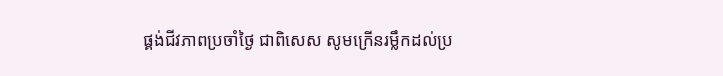ផ្គង់ជីវភាពប្រចាំថ្ងៃ ជាពិសេស សូមក្រើនរម្លឹកដល់ប្រ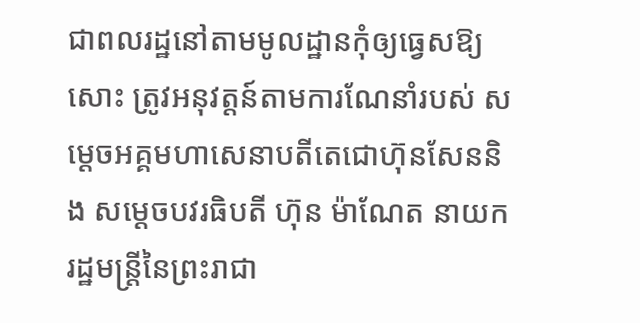ជាពលរដ្ឋនៅតាមមូលដ្ឋានកុំឲ្យធ្វេសឱ្យសោះ ត្រូវអនុវត្តន៍តាមការណែនាំរបស់ សម្ដេចអគ្គមហាសេនាបតីតេជោហ៊ុនសែននិង សម្ដេចបវរធិបតី ហ៊ុន ម៉ាណែត នាយករដ្ឋមន្ត្រីនៃព្រះរាជា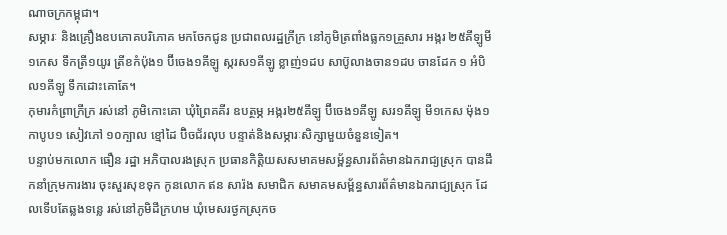ណាចក្រកម្ពុជា។
សម្ភារៈ និងគ្រឿងឧបភោគបរិភោគ មកចែកជូន ប្រជាពលរដ្ឋក្រីក្រ នៅភូមិត្រពាំងធ្លក១គ្រួសារ អង្ករ ២៥គីឡូមី១កេស ទឹកត្រី១យូរ ត្រីខកំប៉ុង១ ប៊ីចេង១គីឡូ ស្ករស១គីឡូ ខ្លាញ់១ដប សាប៊ូលាងចាន១ដប ចានដែក ១ អំបិល១គីឡូ ទឹកដោះគោតែ។
កុមារកំព្រាក្រីក្រ រស់នៅ ភូមិកោះគោ ឃុំព្រៃគគីរ ឧបត្ថម្ភ អង្ករ២៥គីឡូ ប៊ីចេង១គីឡូ សរ១គីឡូ មី១កេស ម៉ុង១ កាបូប១ សៀវភៅ ១០ក្បាល ខ្មៅដៃ ប៊ិចជ័រលុប បន្ទាត់និងសម្ភារៈសិក្សាមួយចំនួនទៀត។
បន្ទាប់មកលោក ធឿន រដ្ឋា អភិបាលរងស្រុក ប្រធានកិត្តិយសសមាគមសម្ព័ន្ធសារព័ត៌មានឯករាជ្យស្រុក បានដឹកនាំក្រុមការងារ ចុះសួរសុខទុក កូនលោក ឥន សារ៉ង សមាជិក សមាគមសម្ព័ន្ធសារព័ត៌មានឯករាជ្យស្រុក ដែលទើបតែឆ្លងទន្លេ រស់នៅភូមិដីក្រហម ឃុំមេសរថ្ងកស្រុកច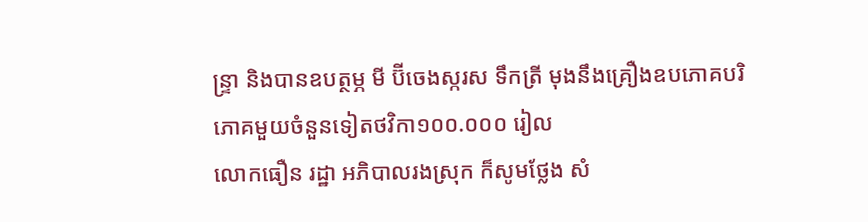ន្ទ្រា និងបានឧបត្ថម្ភ មី ប៊ីចេងស្ករស ទឹកត្រី មុងនឹងគ្រឿងឧបភោគបរិភោគមួយចំនួនទៀតថវិកា១០០.០០០ រៀល
លោកធឿន រដ្ឋា អភិបាលរងស្រុក ក៏សូមថ្លែង សំ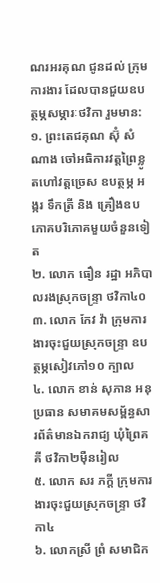ណរអរគុណ ជូនដល់ ក្រុមការងារ ដែលបានជួយឧបត្ថម្ភសម្ភារៈថវិកា រួមមាន:
១. ព្រះតេជគុណ ស៊ំុ សំណាង ចៅអធិការវត្តព្រៃខ្លូតហៅវត្តច្រេស ឧបត្ថម្ភ អង្ករ ទឹកត្រី និង គ្រឿងឧបភោគបរិភោគមួយចំនួនទៀត
២. លោក ធឿន រដ្ឋា អភិបាលរងស្រុកចន្ទ្រា ថវិកា៤០
៣. លោក កែវ វ៉ា ក្រុមការងារចុះជួយស្រុកចន្ទ្រា ឧបត្ថម្ភសៀវភៅ១០ ក្បាល
៤. លោក ខាន់ សុភាន អនុប្រធាន សមាគមសម្ព័ន្ធសារព័ត៌មានឯករាជ្យ ឃុំព្រៃគគី ថវិកា២ម៉ឺនរៀល
៥. លោក សរ ភក្តី ក្រុមការងារចុះជួយស្រុកចន្ទ្រា ថវិកា៤
៦. លោកស្រី ព្រំ សមាជិក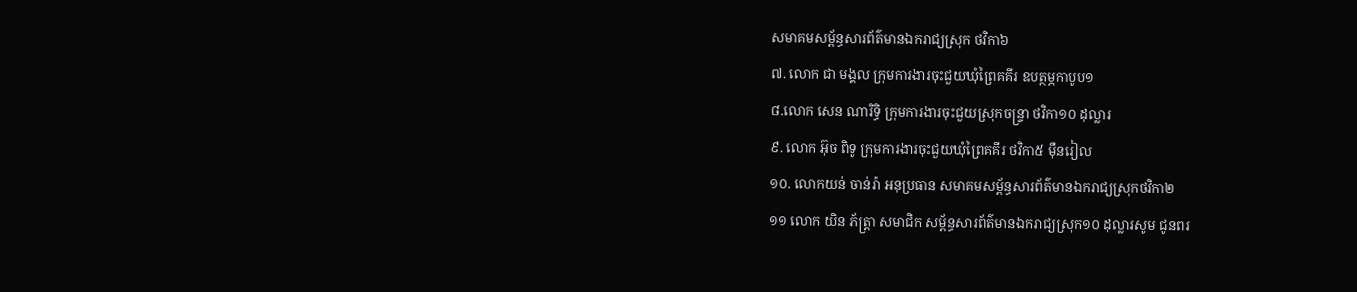សមាគមសម្ព័ន្ធសារព័ត៌មានឯករាជ្យស្រុក ថវិកា៦
៧. លោក ជា មង្គល ក្រុមការងារចុះជួយឃុំព្រៃគគីរ ឧបត្ថម្ភកាបូប១
៨.លោក សេន ណារិទ្ធិ ក្រុមការងារចុះជួយស្រុកចន្ទ្រា ថវិកា១០ ដុល្លារ
៩. លោក អ៊ុច ពិទូ ក្រុមការងារចុះជួយឃុំព្រៃគគីរ ថវិកា៥ ម៉ឺនរៀល
១០. លោកយន់ ចាន់រ៉ា អនុប្រធាន សមាគមសម្ព័ន្ធសារព័ត៌មានឯករាជ្យស្រុកថវិកា២
១១ លោក យិន ភ័ត្រ្តា សមាជិក សម្ព័ន្ធសារព័ត៌មានឯករាជ្យស្រុក១០ ដុល្លារសូម ជូនពរ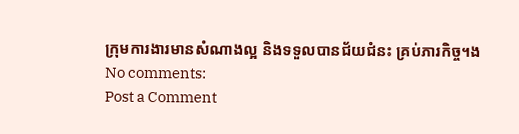ក្រុមការងារមានសំណាងល្អ និងទទួលបានជ័យជំនះ គ្រប់ភារកិច្ច។ង
No comments:
Post a Comment